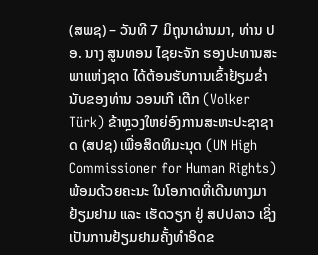(ສພຊ) – ວັນທີ 7 ມິຖຸນາຜ່ານມາ, ທ່ານ ປອ. ນາງ ສູນທອນ ໄຊຍະຈັກ ຮອງປະທານສະພາແຫ່ງຊາດ ໄດ້ຕ້ອນຮັບການເຂົ້າຢ້ຽມຂ່ຳນັບຂອງທ່ານ ວອນເກີ ເຕີກ (Volker Türk) ຂ້າຫຼວງໃຫຍ່ອົງການສະຫະປະຊາຊາດ (ສປຊ) ເພື່ອສິດທິມະນຸດ (UN High Commissioner for Human Rights) ພ້ອມດ້ວຍຄະນະ ໃນໂອກາດທີ່ເດີນທາງມາຢ້ຽມຢາມ ແລະ ເຮັດວຽກ ຢູ່ ສປປລາວ ເຊິ່ງເປັນການຢ້ຽມຢາມຄັ້ງທໍາອິດຂ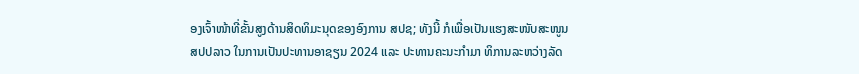ອງເຈົ້າໜ້າທີ່ຂັ້ນສູງດ້ານສິດທິມະນຸດຂອງອົງການ ສປຊ; ທັງນີ້ ກໍເພື່ອເປັນແຮງສະໜັບສະໜູນ ສປປລາວ ໃນການເປັນປະທານອາຊຽນ 2024 ແລະ ປະທານຄະນະກໍາມາ ທິການລະຫວ່າງລັດ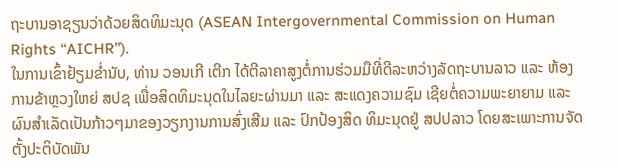ຖະບານອາຊຽນວ່າດ້ວຍສິດທິມະນຸດ (ASEAN Intergovernmental Commission on Human Rights ‘‘AICHR’’).
ໃນການເຂົ້າຢ້ຽມຂ່ຳນັບ, ທ່ານ ວອນເກີ ເຕີກ ໄດ້ຕີລາຄາສູງຕໍ່ການຮ່ວມມືທີ່ດີລະຫວ່າງລັດຖະບານລາວ ແລະ ຫ້ອງການຂ້າຫຼວງໃຫຍ່ ສປຊ ເພື່ອສິດທິມະນຸດໃນໄລຍະຜ່ານມາ ແລະ ສະແດງຄວາມຊົມ ເຊີຍຕໍ່ຄວາມພະຍາຍາມ ແລະ ຜົນສໍາເລັດເປັນກ້າວໆມາຂອງວຽກງານການສົ່ງເສີມ ແລະ ປົກປ້ອງສິດ ທິມະນຸດຢູ່ ສປປລາວ ໂດຍສະເພາະການຈັດຕັ້ງປະຕິບັດພັນ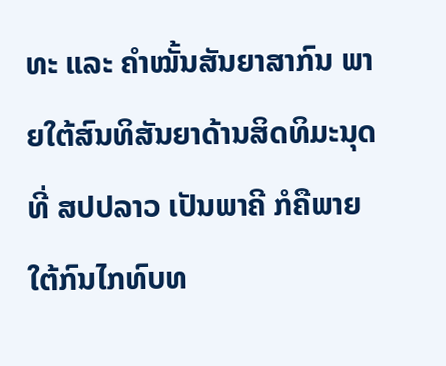ທະ ແລະ ຄໍາໝັ້ນສັນຍາສາກົນ ພາຍໃຕ້ສົນທິສັນຍາດ້ານສິດທິມະນຸດ ທີ່ ສປປລາວ ເປັນພາຄີ ກໍຄືພາຍໃຕ້ກົນໄກທົບທ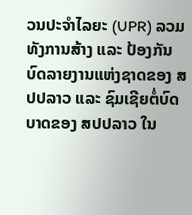ວນປະຈໍາໄລຍະ (UPR) ລວມທັງການສ້າງ ແລະ ປ້ອງກັນບົດລາຍງານແຫ່ງຊາດຂອງ ສປປລາວ ແລະ ຊົມເຊີຍຕໍ່ບົດ ບາດຂອງ ສປປລາວ ໃນ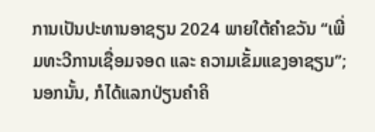ການເປັນປະທານອາຊຽນ 2024 ພາຍໃຕ້ຄໍາຂວັນ “ເພີ່ມທະວີການເຊື່ອມຈອດ ແລະ ຄວາມເຂັ້ມແຂງອາຊຽນ”; ນອກນັ້ນ, ກໍໄດ້ແລກປ່ຽນຄໍາຄິ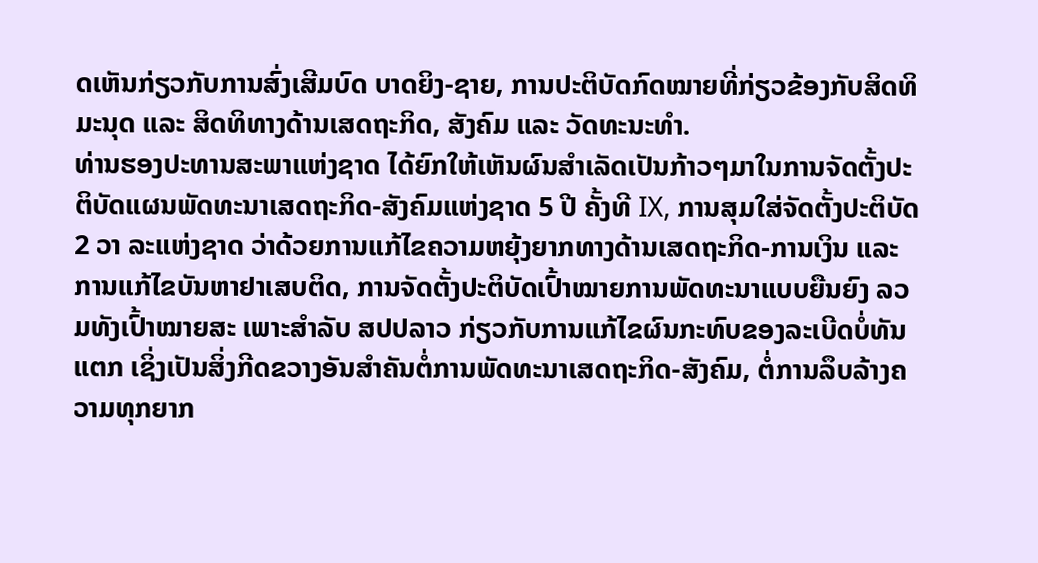ດເຫັນກ່ຽວກັບການສົ່ງເສີມບົດ ບາດຍິງ-ຊາຍ, ການປະຕິບັດກົດໝາຍທີ່ກ່ຽວຂ້ອງກັບສິດທິມະນຸດ ແລະ ສິດທິທາງດ້ານເສດຖະກິດ, ສັງຄົມ ແລະ ວັດທະນະທໍາ.
ທ່ານຮອງປະທານສະພາແຫ່ງຊາດ ໄດ້ຍົກໃຫ້ເຫັນຜົນສໍາເລັດເປັນກ້າວໆມາໃນການຈັດຕັ້ງປະ ຕິບັດແຜນພັດທະນາເສດຖະກິດ-ສັງຄົມແຫ່ງຊາດ 5 ປີ ຄັ້ງທີ IX, ການສຸມໃສ່ຈັດຕັ້ງປະຕິບັດ 2 ວາ ລະແຫ່ງຊາດ ວ່າດ້ວຍການແກ້ໄຂຄວາມຫຍຸ້ງຍາກທາງດ້ານເສດຖະກິດ-ການເງິນ ແລະ ການແກ້ໄຂບັນຫາຢາເສບຕິດ, ການຈັດຕັ້ງປະຕິບັດເປົ້າໝາຍການພັດທະນາແບບຍືນຍົງ ລວມທັງເປົ້າໝາຍສະ ເພາະສໍາລັບ ສປປລາວ ກ່ຽວກັບການແກ້ໄຂຜົນກະທົບຂອງລະເບີດບໍ່ທັນແຕກ ເຊິ່ງເປັນສິ່ງກີດຂວາງອັນສໍາຄັນຕໍ່ການພັດທະນາເສດຖະກິດ-ສັງຄົມ, ຕໍ່ການລຶບລ້າງຄວາມທຸກຍາກ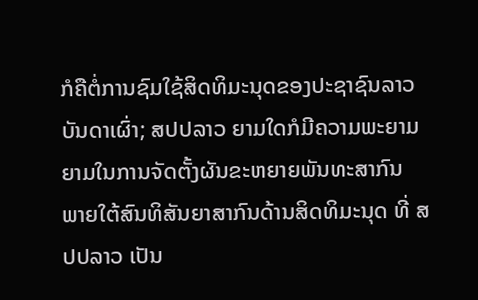ກໍຄືຕໍ່ການຊົມໃຊ້ສິດທິມະນຸດຂອງປະຊາຊົນລາວບັນດາເຜົ່າ; ສປປລາວ ຍາມໃດກໍມີຄວາມພະຍາມຍາມໃນການຈັດຕັ້ງຜັນຂະຫຍາຍພັນທະສາກົນ ພາຍໃຕ້ສົນທິສັນຍາສາກົນດ້ານສິດທິມະນຸດ ທີ່ ສປປລາວ ເປັນ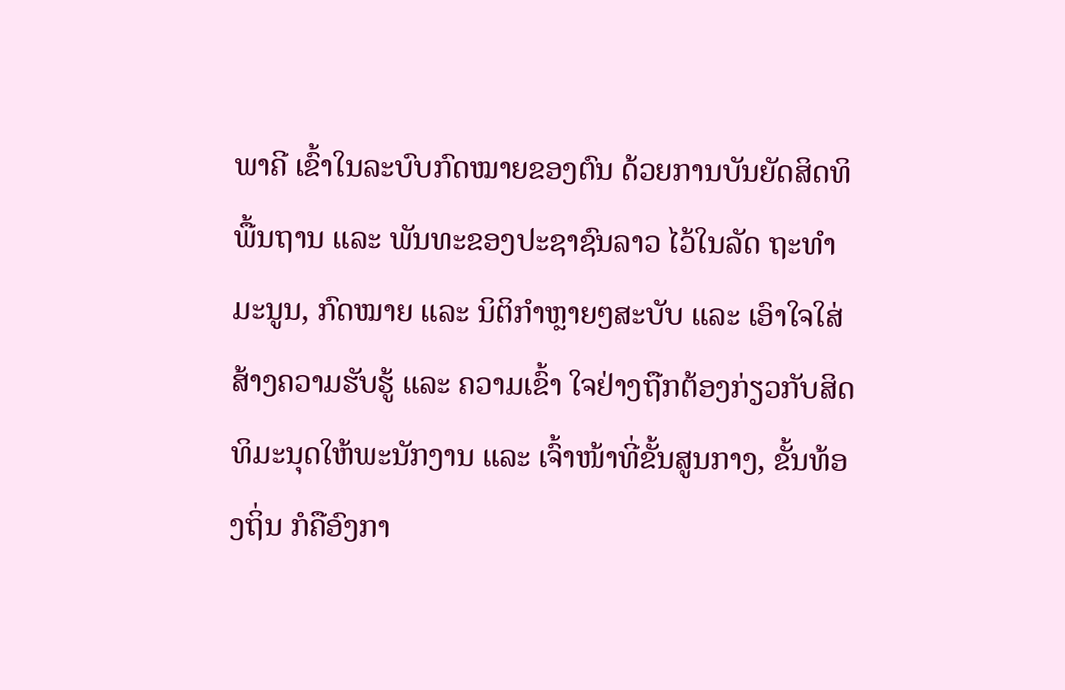ພາຄີ ເຂົ້າໃນລະບົບກົດໝາຍຂອງຕົນ ດ້ວຍການບັນຍັດສິດທິພື້ນຖານ ແລະ ພັນທະຂອງປະຊາຊົນລາວ ໄວ້ໃນລັດ ຖະທໍາມະນູນ, ກົດໝາຍ ແລະ ນິຕິກໍາຫຼາຍໆສະບັບ ແລະ ເອົາໃຈໃສ່ສ້າງຄວາມຮັບຮູ້ ແລະ ຄວາມເຂົ້າ ໃຈຢ່າງຖືກຕ້ອງກ່ຽວກັບສິດທິມະນຸດໃຫ້ພະນັກງານ ແລະ ເຈົ້າໜ້າທີ່ຂັ້ນສູນກາງ, ຂັ້ນທ້ອງຖິ່ນ ກໍຄືອົງກາ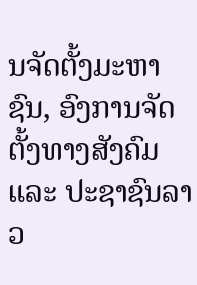ນຈັດຕັ້ງມະຫາຊົນ, ອົງການຈັດຕັ້ງທາງສັງຄົມ ແລະ ປະຊາຊົນລາວ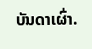ບັນດາເຜົ່າ.